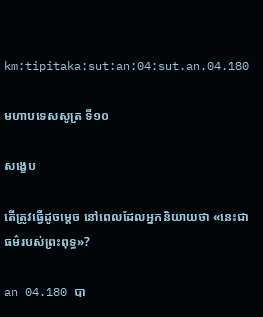km:tipitaka:sut:an:04:sut.an.04.180

មហាបទេសសូត្រ ទី១០

សង្ខេប

តើត្រូវធ្វើដូចម្តេច នៅពេលដែលអ្នកនិយាយថា «នេះជាធម៌របស់ព្រះពុទ្ធ»?

an 04.180 បា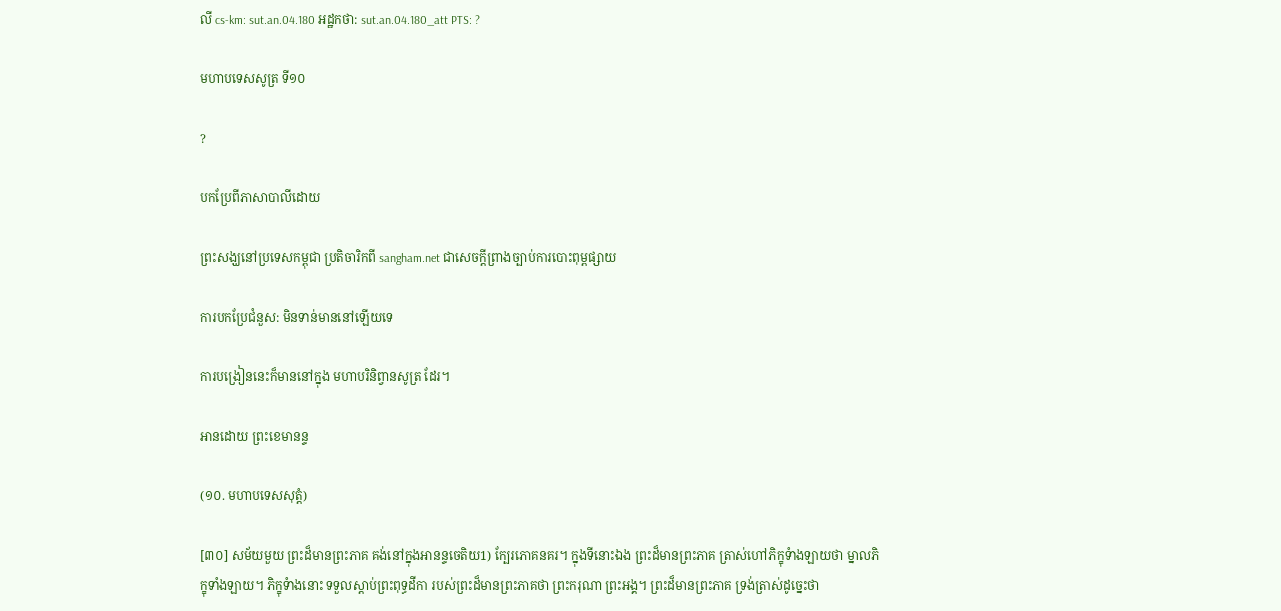លី cs-km: sut.an.04.180 អដ្ឋកថា: sut.an.04.180_att PTS: ?

មហាបទេសសូត្រ ទី១០

?

បកប្រែពីភាសាបាលីដោយ

ព្រះសង្ឃនៅប្រទេសកម្ពុជា ប្រតិចារិកពី sangham.net ជាសេចក្តីព្រាងច្បាប់ការបោះពុម្ពផ្សាយ

ការបកប្រែជំនួស: មិនទាន់មាននៅឡើយទេ

ការបង្រៀននេះក៏មាននៅក្នុង មហាបរិនិព្វានសូត្រ ដែរ។

អានដោយ ព្រះខេមានន្ទ

(១០. មហាបទេសសុត្តំ)

[៣០] សម័យមួយ ព្រះដ៏មានព្រះភាគ គង់នៅក្នុងអានន្ទចេតិយ1) ក្បែរភោគនគរ។ ក្នុងទីនោះឯង ព្រះដ៏មានព្រះភាគ ត្រាស់ហៅភិក្ខុទំាងឡាយថា ម្នាលភិក្ខុទាំងឡាយ។ ភិក្ខុទំាងនោះ ទទួលស្តាប់ព្រះពុទ្ធដីកា របស់ព្រះដ៏មានព្រះភាគថា ព្រះករុណា ព្រះអង្គ។ ព្រះដ៏មានព្រះភាគ ទ្រង់ត្រាស់ដូច្នេះថា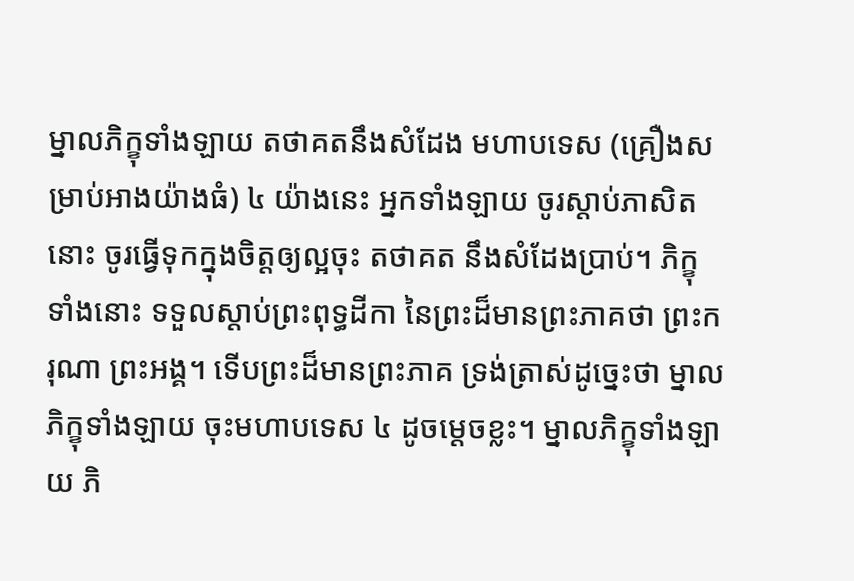ម្នាលភិក្ខុទាំងឡាយ តថាគតនឹងសំដែង មហាបទេស (គ្រឿងសម្រាប់អាងយ៉ាងធំ) ៤ យ៉ាងនេះ អ្នកទាំងឡាយ ចូរស្តាប់ភាសិតនោះ ចូរធ្វើទុកក្នុងចិត្តឲ្យល្អចុះ តថាគត នឹងសំដែងប្រាប់។ ភិក្ខុទាំងនោះ ទទួលស្តាប់ព្រះពុទ្ធដីកា នៃព្រះដ៏មានព្រះភាគថា ព្រះករុណា ព្រះអង្គ។ ទើបព្រះដ៏មានព្រះភាគ ទ្រង់ត្រាស់ដូច្នេះថា ម្នាលភិក្ខុទាំងឡាយ ចុះមហាបទេស ៤ ដូចម្តេចខ្លះ។ ម្នាលភិក្ខុទាំងឡាយ ភិ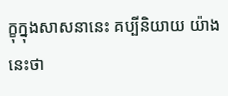ក្ខុក្នុងសាសនានេះ គប្បីនិយាយ យ៉ាងនេះថា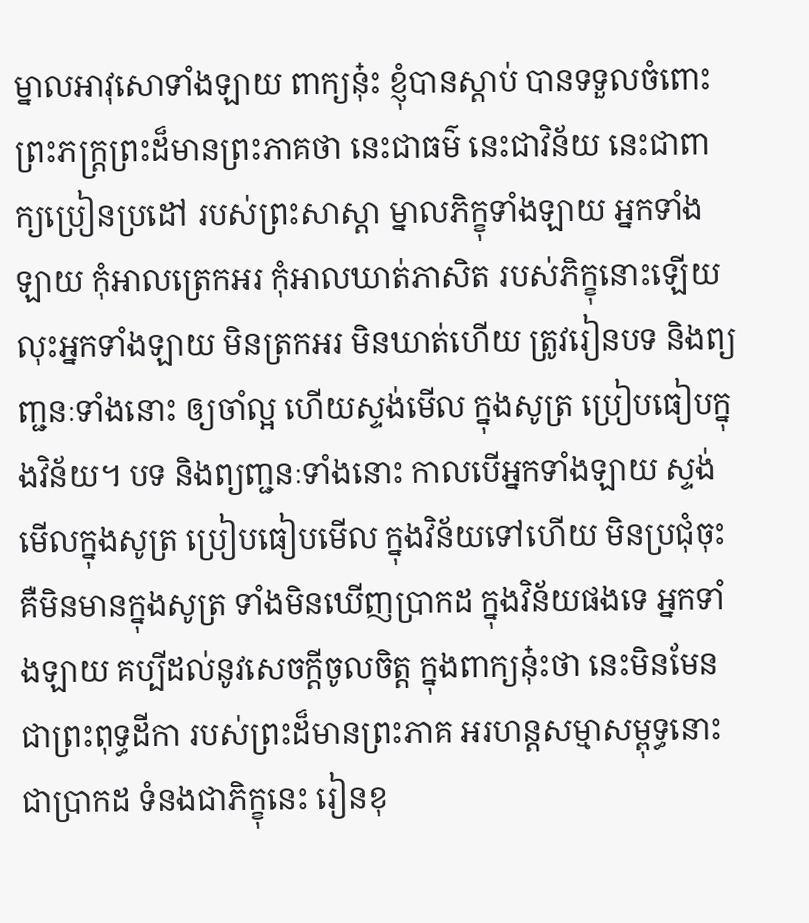ម្នាលអាវុសោទាំងឡាយ ពាក្យនុ៎ះ ខ្ញុំបានស្តាប់ បានទទួលចំពោះព្រះភក្រ្តព្រះដ៏មានព្រះភាគថា នេះជាធម៌ នេះជាវិន័យ នេះជាពាក្យប្រៀនប្រដៅ របស់ព្រះសាស្តា ម្នាលភិក្ខុទាំងឡាយ អ្នកទាំងឡាយ កុំអាលត្រេកអរ កុំអាលឃាត់ភាសិត របស់ភិក្ខុនោះឡើយ លុះអ្នកទាំងឡាយ មិនត្រកអរ មិនឃាត់ហើយ ត្រូវរៀនបទ និងព្យញ្ជនៈទាំងនោះ ឲ្យចាំល្អ ហើយស្ទង់មើល ក្នុងសូត្រ ប្រៀបធៀបក្នុងវិន័យ។ បទ និងព្យញ្ជនៈទាំងនោះ កាលបើអ្នកទាំងឡាយ ស្ទង់មើលក្នុងសូត្រ ប្រៀបធៀបមើល ក្នុងវិន័យទៅហើយ មិនប្រជុំចុះ គឺមិនមានក្នុងសូត្រ ទាំងមិនឃើញប្រាកដ ក្នុងវិន័យផងទេ អ្នកទាំងឡាយ គប្បីដល់នូវសេចក្តីចូលចិត្ត ក្នុងពាក្យនុ៎ះថា នេះមិនមែនជាព្រះពុទ្ធដីកា របស់ព្រះដ៏មានព្រះភាគ អរហន្តសម្មាសម្ពុទ្ធនោះ ជាប្រាកដ ទំនងជាភិក្ខុនេះ រៀនខុ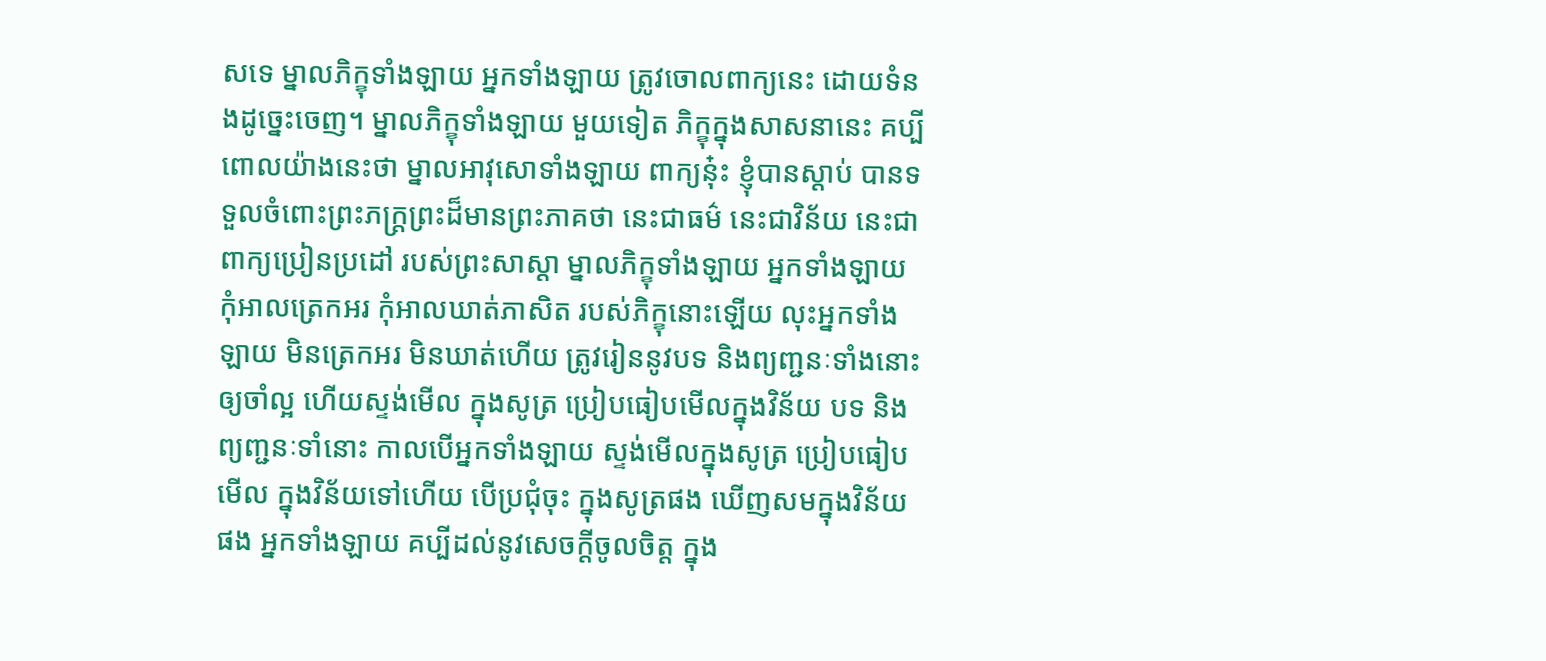សទេ ម្នាលភិក្ខុទាំងឡាយ អ្នកទាំងឡាយ ត្រូវចោលពាក្យនេះ ដោយទំនងដូច្នេះចេញ។ ម្នាលភិក្ខុទាំងឡាយ មួយទៀត ភិក្ខុក្នុងសាសនានេះ គប្បីពោលយ៉ាងនេះថា ម្នាលអាវុសោទាំងឡាយ ពាក្យនុ៎ះ ខ្ញុំបានស្តាប់ បានទទួលចំពោះព្រះភក្ត្រព្រះដ៏មានព្រះភាគថា នេះជាធម៌ នេះជាវិន័យ នេះជាពាក្យប្រៀនប្រដៅ របស់ព្រះសាស្តា ម្នាលភិក្ខុទាំងឡាយ អ្នកទាំងឡាយ កុំអាលត្រេកអរ កុំអាលឃាត់ភាសិត របស់ភិក្ខុនោះឡើយ លុះអ្នកទាំងឡាយ មិនត្រេកអរ មិនឃាត់ហើយ ត្រូវរៀននូវបទ និងព្យញ្ជនៈទាំងនោះ ឲ្យចាំល្អ ហើយស្ទង់មើល ក្នុងសូត្រ ប្រៀបធៀបមើលក្នុងវិន័យ បទ និងព្យញ្ជនៈទាំនោះ កាលបើអ្នកទាំងឡាយ ស្ទង់មើលក្នុងសូត្រ ប្រៀបធៀបមើល ក្នុងវិន័យទៅហើយ បើប្រជុំចុះ ក្នុងសូត្រផង ឃើញសមក្នុងវិន័យផង អ្នកទាំងឡាយ គប្បីដល់នូវសេចក្តីចូលចិត្ត ក្នុង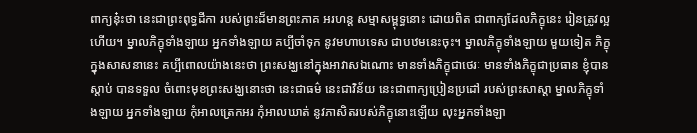ពាក្យនុ៎ះថា នេះជាព្រះពុទ្ធដីកា របស់ព្រះដ៏មានព្រះភាគ អរហន្ត សម្មាសម្ពុទ្ធនោះ ដោយពិត ជាពាក្យដែលភិក្ខុនេះ រៀនត្រូវល្អហើយ។ ម្នាលភិក្ខុទាំងឡាយ អ្នកទាំងឡាយ គប្បីចាំទុក នូវមហាបទេស ជាបឋមនេះចុះ។ ម្នាលភិក្ខុទាំងឡាយ មួយទៀត ភិក្ខុក្នុងសាសនានេះ គប្បីពោលយ៉ាងនេះថា ព្រះសង្ឃនៅក្នុងអាវាសឯណោះ មានទាំងភិក្ខុជាថេរៈ មានទាំងភិក្ខុជាប្រធាន ខ្ញុំបានស្តាប់ បានទទួល ចំពោះមុខព្រះសង្ឃនោះថា នេះជាធម៌ នេះជាវិន័យ នេះជាពាក្យប្រៀនប្រដៅ របស់ព្រះសាស្តា ម្នាលភិក្ខុទាំងឡាយ អ្នកទាំងឡាយ កុំអាលត្រេកអរ កុំអាលឃាត់ នូវភាសិតរបស់ភិក្ខុនោះឡើយ លុះអ្នកទាំងឡា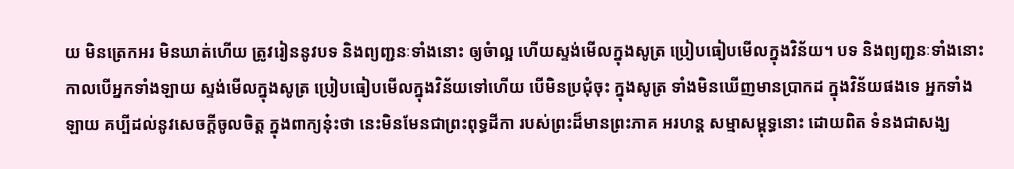យ មិនត្រេកអរ មិនឃាត់ហើយ ត្រូវរៀននូវបទ និងព្យញ្ជនៈទាំងនោះ ឲ្យចំាល្អ ហើយស្ទង់មើលក្នុងសូត្រ ប្រៀបធៀបមើលក្នុងវិន័យ។ បទ និងព្យញ្ជនៈទាំងនោះ កាលបើអ្នកទាំងឡាយ ស្ទង់មើលក្នុងសូត្រ ប្រៀបធៀបមើលក្នុងវិន័យទៅហើយ បើមិនប្រជុំចុះ ក្នុងសូត្រ ទាំងមិនឃើញមានប្រាកដ ក្នុងវិន័យផងទេ អ្នកទាំងឡាយ គប្បីដល់នូវសេចក្តីចូលចិត្ត ក្នុងពាក្យនុ៎ះថា នេះមិនមែនជាព្រះពុទ្ធដីកា របស់ព្រះដ៏មានព្រះភាគ អរហន្ត សម្មាសម្ពុទ្ធនោះ ដោយពិត ទំនងជាសង្ឃ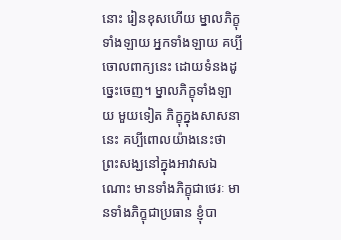នោះ រៀនខុសហើយ ម្នាលភិក្ខុទាំងឡាយ អ្នកទាំងឡាយ គប្បីចោលពាក្យនេះ ដោយទំនងដូច្នេះចេញ។ ម្នាលភិក្ខុទាំងឡាយ មួយទៀត ភិក្ខុក្នុងសាសនានេះ គប្បីពោលយ៉ាងនេះថា ព្រះសង្ឃនៅក្នុងអាវាសឯណោះ មានទាំងភិក្ខុជាថេរៈ មានទាំងភិក្ខុជាប្រធាន ខ្ញុំបា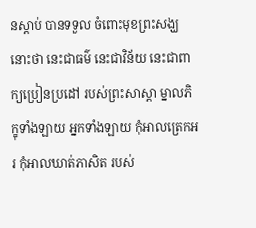នស្តាប់ បានទទួល ចំពោះមុខព្រះសង្ឃនោះថា នេះជាធម៌ នេះជាវិន័យ នេះជាពាក្យប្រៀនប្រដៅ របស់ព្រះសាស្តា ម្នាលភិក្ខុទាំងឡាយ អ្នកទាំងឡាយ កុំអាលត្រេកអរ កុំអាលឃាត់ភាសិត របស់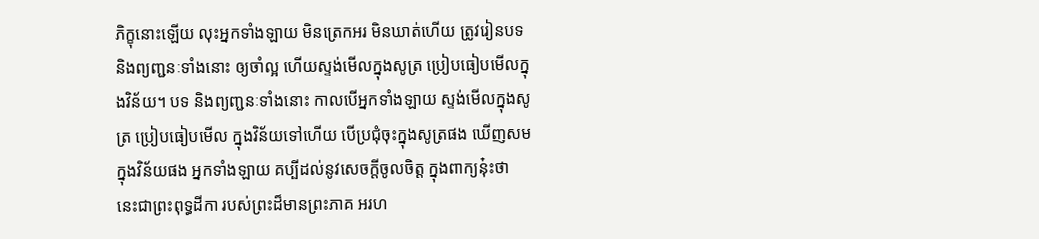ភិក្ខុនោះឡើយ លុះអ្នកទាំងឡាយ មិនត្រេកអរ មិនឃាត់ហើយ ត្រូវរៀនបទ និងព្យញ្ជនៈទាំងនោះ ឲ្យចាំល្អ ហើយស្ទង់មើលក្នុងសូត្រ ប្រៀបធៀបមើលក្នុងវិន័យ។ បទ និងព្យញ្ជនៈទាំងនោះ កាលបើអ្នកទាំងឡាយ ស្ទង់មើលក្នុងសូត្រ ប្រៀបធៀបមើល ក្នុងវិន័យទៅហើយ បើប្រជុំចុះក្នុងសូត្រផង ឃើញសម ក្នុងវិន័យផង អ្នកទាំងឡាយ គប្បីដល់នូវសេចក្តីចូលចិត្ត ក្នុងពាក្យនុ៎ះថា នេះជាព្រះពុទ្ធដីកា របស់ព្រះដ៏មានព្រះភាគ អរហ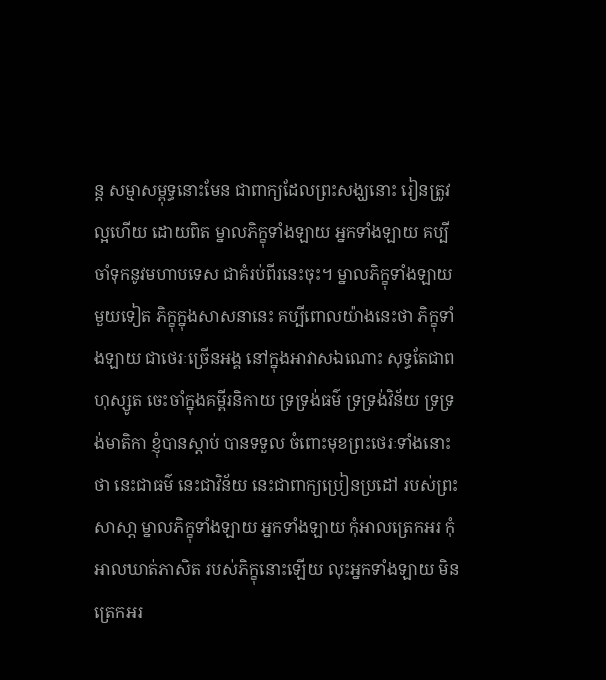ន្ត សម្មាសម្ពុទ្ធនោះមែន ជាពាក្យដែលព្រះសង្ឃនោះ រៀនត្រូវល្អហើយ ដោយពិត ម្នាលភិក្ខុទាំងឡាយ អ្នកទាំងឡាយ គប្បីចាំទុកនូវមហាបទេស ជាគំរប់ពីរនេះចុះ។ ម្នាលភិក្ខុទាំងឡាយ មួយទៀត ភិក្ខុក្នុងសាសនានេះ គប្បីពោលយ៉ាងនេះថា ភិក្ខុទាំងឡាយ ជាថេរៈច្រើនអង្គ នៅក្នុងអាវាសឯណោះ សុទ្ធតែជាពហុស្សូត ចេះចាំក្នុងគម្ពីរនិកាយ ទ្រទ្រង់ធម៌ ទ្រទ្រង់វិន័យ ទ្រទ្រង់មាតិកា ខ្ញុំបានស្តាប់ បានទទួល ចំពោះមុខព្រះថេរៈទាំងនោះថា នេះជាធម៌ នេះជាវិន័យ នេះជាពាក្យប្រៀនប្រដៅ របស់ព្រះសាសា្ត ម្នាលភិក្ខុទាំងឡាយ អ្នកទាំងឡាយ កុំអាលត្រេកអរ កុំអាលឃាត់ភាសិត របស់ភិក្ខុនោះឡើយ លុះអ្នកទាំងឡាយ មិនត្រេកអរ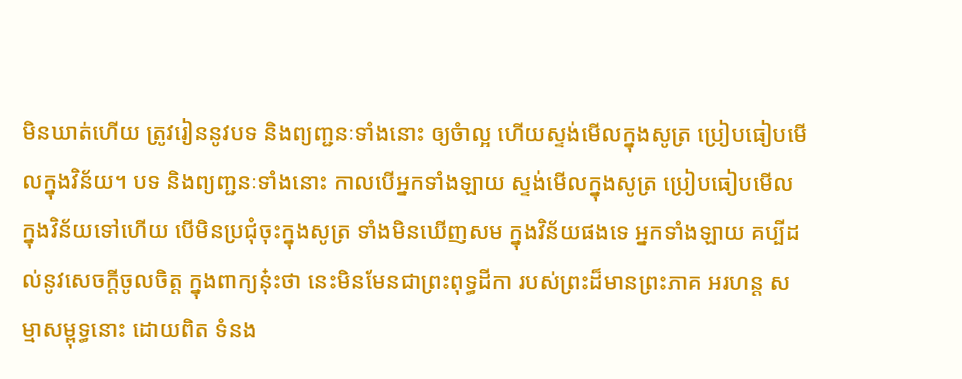មិនឃាត់ហើយ ត្រូវរៀននូវបទ និងព្យញ្ជនៈទាំងនោះ ឲ្យចំាល្អ ហើយស្ទង់មើលក្នុងសូត្រ ប្រៀបធៀបមើលក្នុងវិន័យ។ បទ និងព្យញ្ជនៈទាំងនោះ កាលបើអ្នកទាំងឡាយ ស្ទង់មើលក្នុងសូត្រ ប្រៀបធៀបមើលក្នុងវិន័យទៅហើយ បើមិនប្រជុំចុះក្នុងសូត្រ ទាំងមិនឃើញសម ក្នុងវិន័យផងទេ អ្នកទាំងឡាយ គប្បីដល់នូវសេចក្តីចូលចិត្ត ក្នុងពាក្យនុ៎ះថា នេះមិនមែនជាព្រះពុទ្ធដីកា របស់ព្រះដ៏មានព្រះភាគ អរហន្ត សម្មាសម្ពុទ្ធនោះ ដោយពិត ទំនង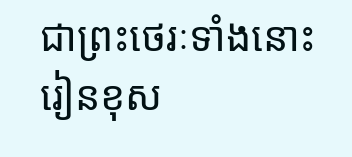ជាព្រះថេរៈទាំងនោះ រៀនខុស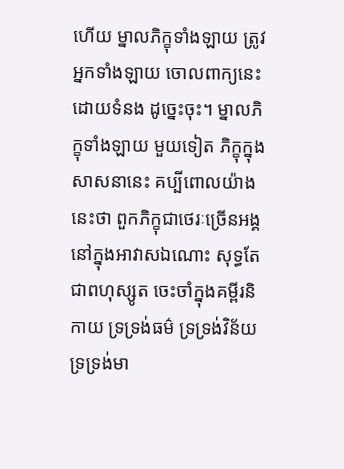ហើយ ម្នាលភិក្ខុទាំងឡាយ ត្រូវអ្នកទាំងឡាយ ចោលពាក្យនេះ ដោយទំនង ដូច្នេះចុះ។ ម្នាលភិក្ខុទាំងឡាយ មួយទៀត ភិក្ខុក្នុងសាសនានេះ គប្បីពោលយ៉ាងនេះថា ពួកភិក្ខុជាថេរៈច្រើនអង្គ នៅក្នុងអាវាសឯណោះ សុទ្ធតែជាពហុស្សូត ចេះចាំក្នុងគម្ពីរនិកាយ ទ្រទ្រង់ធម៌ ទ្រទ្រង់វិន័យ ទ្រទ្រង់មា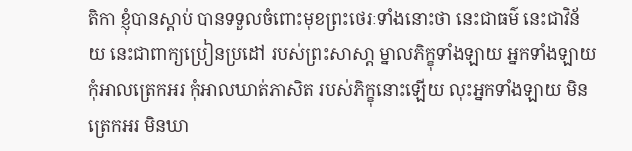តិកា ខ្ញុំបានស្តាប់ បានទទួលចំពោះមុខព្រះថេរៈទាំងនោះថា នេះជាធម៌ នេះជាវិន័យ នេះជាពាក្យប្រៀនប្រដៅ របស់ព្រះសាសា្ត ម្នាលភិក្ខុទាំងឡាយ អ្នកទាំងឡាយ កុំអាលត្រេកអរ កុំអាលឃាត់ភាសិត របស់ភិក្ខុនោះឡើយ លុះអ្នកទាំងឡាយ មិនត្រេកអរ មិនឃា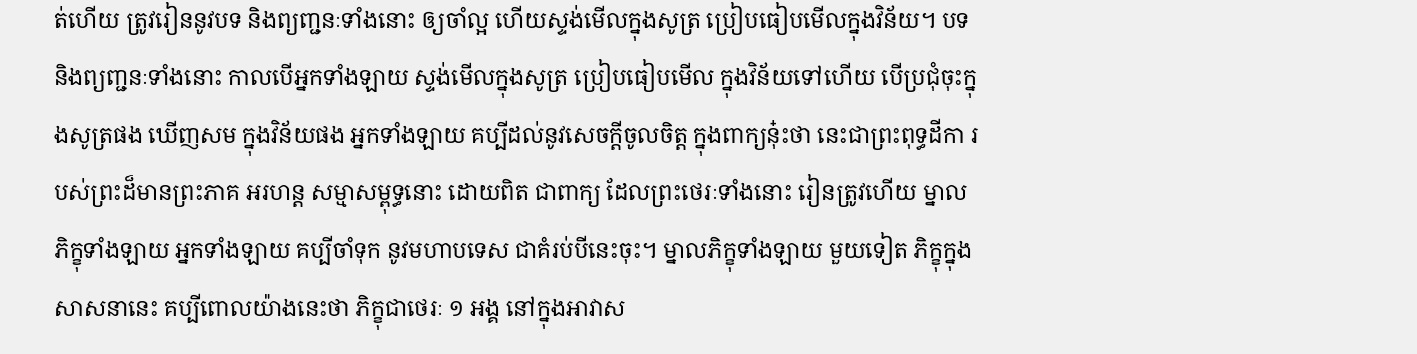ត់ហើយ ត្រូវរៀននូវបទ និងព្យញ្ជនៈទាំងនោះ ឲ្យចាំល្អ ហើយស្ទង់មើលក្នុងសូត្រ ប្រៀបធៀបមើលក្នុងវិន័យ។ បទ និងព្យញ្ជនៈទាំងនោះ កាលបើអ្នកទាំងឡាយ ស្ទង់មើលក្នុងសូត្រ ប្រៀបធៀបមើល ក្នុងវិន័យទៅហើយ បើប្រជុំចុះក្នុងសូត្រផង ឃើញសម ក្នុងវិន័យផង អ្នកទាំងឡាយ គប្បីដល់នូវសេចក្តីចូលចិត្ត ក្នុងពាក្យនុ៎ះថា នេះជាព្រះពុទ្ធដីកា របស់ព្រះដ៏មានព្រះភាគ អរហន្ត សម្មាសម្ពុទ្ធនោះ ដោយពិត ជាពាក្យ ដែលព្រះថេរៈទាំងនោះ រៀនត្រូវហើយ ម្នាលភិក្ខុទាំងឡាយ អ្នកទាំងឡាយ គប្បីចាំទុក នូវមហាបទេស ជាគំរប់បីនេះចុះ។ ម្នាលភិក្ខុទាំងឡាយ មួយទៀត ភិក្ខុក្នុងសាសនានេះ គប្បីពោលយ៉ាងនេះថា ភិក្ខុជាថេរៈ ១ អង្គ នៅក្នុងអាវាស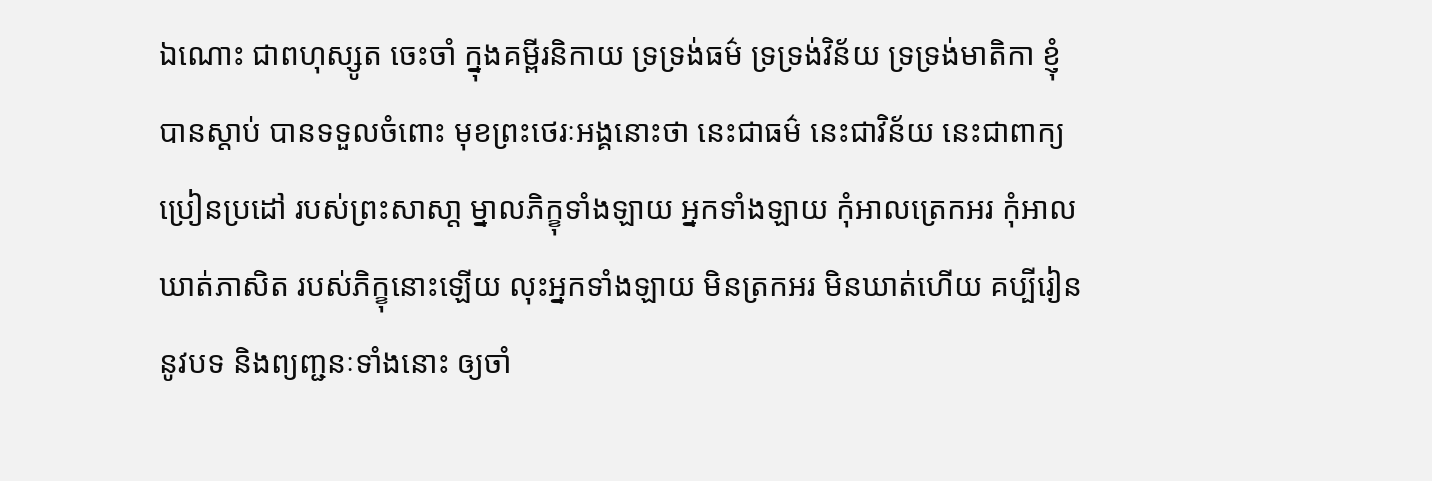ឯណោះ ជាពហុស្សូត ចេះចាំ ក្នុងគម្ពីរនិកាយ ទ្រទ្រង់ធម៌ ទ្រទ្រង់វិន័យ ទ្រទ្រង់មាតិកា ខ្ញុំបានស្តាប់ បានទទួលចំពោះ មុខព្រះថេរៈអង្គនោះថា នេះជាធម៌ នេះជាវិន័យ នេះជាពាក្យប្រៀនប្រដៅ របស់ព្រះសាសា្ត ម្នាលភិក្ខុទាំងឡាយ អ្នកទាំងឡាយ កុំអាលត្រេកអរ កុំអាលឃាត់ភាសិត របស់ភិក្ខុនោះឡើយ លុះអ្នកទាំងឡាយ មិនត្រកអរ មិនឃាត់ហើយ គប្បីរៀននូវបទ និងព្យញ្ជនៈទាំងនោះ ឲ្យចាំ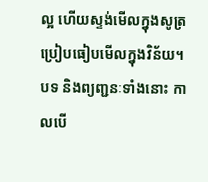ល្អ ហើយស្ទង់មើលក្នុងសូត្រ ប្រៀបធៀបមើលក្នុងវិន័យ។ បទ និងព្យញ្ជនៈទាំងនោះ កាលបើ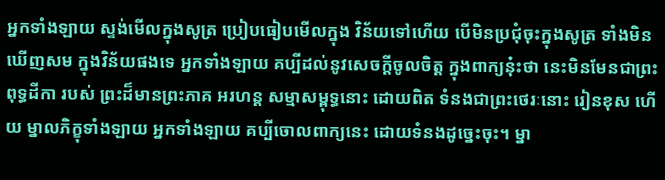អ្នកទាំងឡាយ ស្ទង់មើលក្នុងសូត្រ ប្រៀបធៀបមើលក្នុង វិន័យទៅហើយ បើមិនប្រជុំចុះក្នុងសូត្រ ទាំងមិនឃើញសម ក្នុងវិន័យផងទេ អ្នកទាំងឡាយ គប្បីដល់នូវសេចក្តីចូលចិត្ត ក្នុងពាក្យនុ៎ះថា នេះមិនមែនជាព្រះពុទ្ធដីកា របស់ ព្រះដ៏មានព្រះភាគ អរហន្ត សម្មាសម្ពុទ្ធនោះ ដោយពិត ទំនងជាព្រះថេរៈនោះ រៀនខុស ហើយ ម្នាលភិក្ខុទាំងឡាយ អ្នកទាំងឡាយ គប្បីចោលពាក្យនេះ ដោយទំនងដូច្នេះចុះ។ ម្នា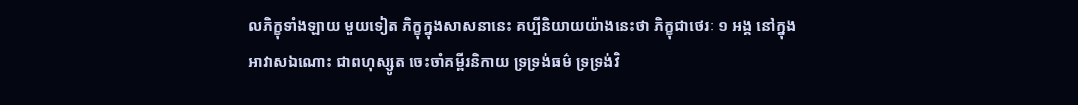លភិក្ខុទាំងឡាយ មួយទៀត ភិក្ខុក្នុងសាសនានេះ គប្បីនិយាយយ៉ាងនេះថា ភិក្ខុជាថេរៈ ១ អង្គ នៅក្នុងអាវាសឯណោះ ជាពហុស្សូត ចេះចាំគម្ពីរនិកាយ ទ្រទ្រង់ធម៌ ទ្រទ្រង់វិ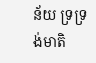ន័យ ទ្រទ្រង់មាតិ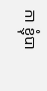កា ខ្ញុំបា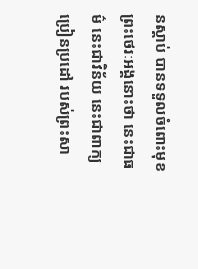នស្តាប់ បានទទួលចំពោះមុខព្រះថេរៈអង្គនោះថា នេះជាធម៌ នេះជាវិន័យ នេះជាពាក្យប្រៀនប្រដៅ របស់ព្រះសា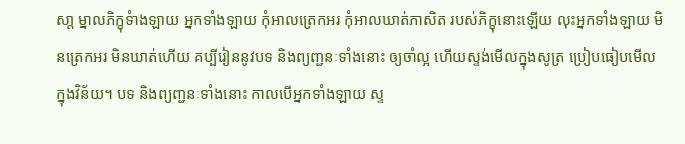សា្ត ម្នាលភិក្ខុទំាងឡាយ អ្នកទាំងឡាយ កុំអាលត្រេកអរ កុំអាលឃាត់ភាសិត របស់ភិក្ខុនោះឡើយ លុះអ្នកទាំងឡាយ មិនត្រេកអរ មិនឃាត់ហើយ គប្បីរៀននូវបទ និងព្យញ្ជនៈទាំងនោះ ឲ្យចាំល្អ ហើយស្ទង់មើលក្នុងសូត្រ ប្រៀបធៀបមើលក្នុងវិន័យ។ បទ និងព្យញ្ជនៈទាំងនោះ កាលបើអ្នកទាំងឡាយ ស្ទ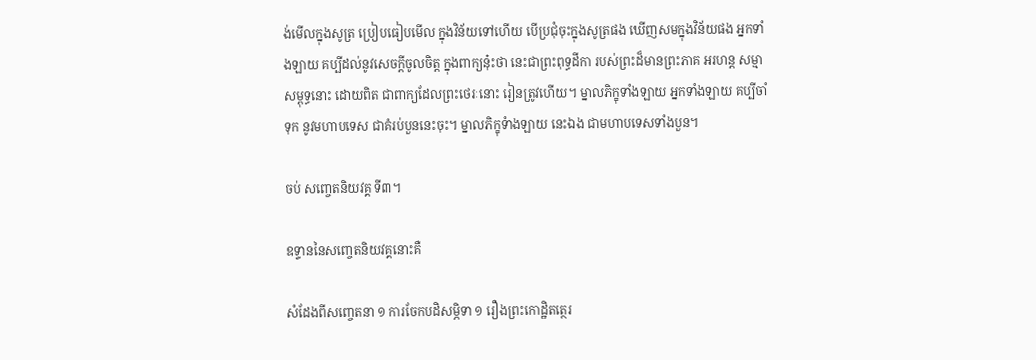ង់មើលក្នុងសូត្រ ប្រៀបធៀបមើល ក្នុងវិន័យទៅហើយ បើប្រជុំចុះក្នុងសូត្រផង ឃើញសមក្នុងវិន័យផង អ្នកទាំងឡាយ គប្បីដល់នូវសេចក្តីចូលចិត្ត ក្នុងពាក្យនុ៎ះថា នេះជាព្រះពុទ្ធដីកា របស់ព្រះដ៏មានព្រះភាគ អរហន្ត សម្មាសម្ពុទ្ធនោះ ដោយពិត ជាពាក្យដែលព្រះថេរៈនោះ រៀនត្រូវហើយ។ ម្នាលភិក្ខុទាំងឡាយ អ្នកទាំងឡាយ គប្បីចាំទុក នូវមហាបទេស ជាគំរប់បួននេះចុះ។ ម្នាលភិក្ខុទំាងឡាយ នេះឯង ជាមហាបទេសទាំងបួន។

ចប់ សញ្ចេតនិយវគ្គ ទី៣។

ឧទ្ទាននៃសញ្ចេតនិយវគ្គនោះគឺ

សំដែងពីសញ្ចេតនា ១ ការចែកបដិសម្ភិទា ១ រឿងព្រះកោដិ្ឋតត្ថេរ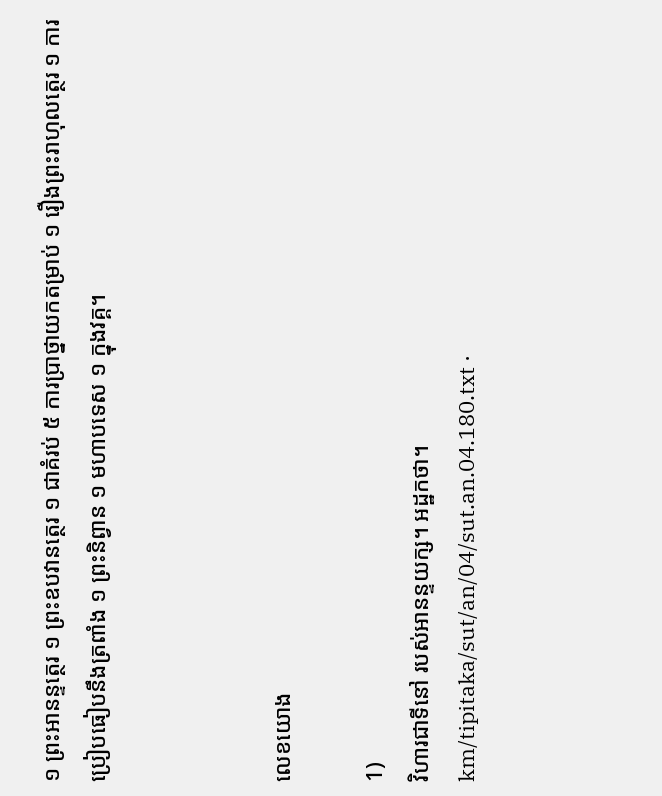១ ព្រះអានន្ទត្ថេរ ១ ព្រះឧបវានត្ថេរ ១ ជាគំរប់ ៥ ការប្រាថ្នាយកតម្រាប់ ១ រឿងព្រះរាហុលត្ថេរ ១ ការប្រៀបធៀបនឹងត្រពាំង ១ ព្រះនិព្វាន ១ មហាបទេស ១ ក្នុងវគ្គ។



លេខយោង

1)
វិហារជាទីនៅ របស់អានន្ទយក្ស។ អដ្ឋកថា។
km/tipitaka/sut/an/04/sut.an.04.180.txt ·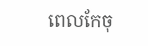ពេលកែចុ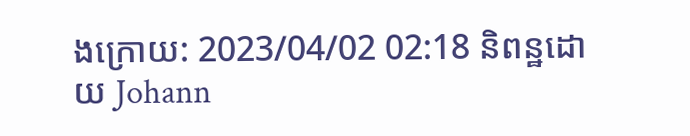ងក្រោយ: 2023/04/02 02:18 និពន្ឋដោយ Johann